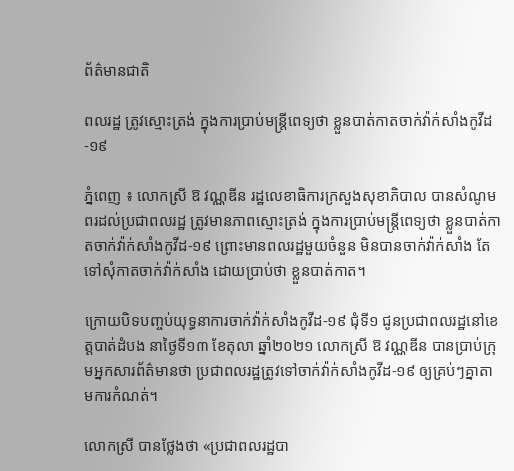ព័ត៌មានជាតិ

ពលរដ្ឋ ត្រូវស្មោះត្រង់ ក្នុងការប្រាប់មន្ដ្រីពេទ្យថា ខ្លួនបាត់កាតចាក់វ៉ាក់សាំងកូវីដ-១៩

ភ្នំពេញ ៖ លោកស្រី ឱ វណ្ណឌីន រដ្ឋលេខាធិការក្រសួងសុខាភិបាល បានសំណូមពរដល់ប្រជាពលរដ្ឋ ត្រូវមានភាពស្មោះត្រង់ ក្នុងការប្រាប់មន្ដ្រីពេទ្យថា ខ្លួនបាត់កាតចាក់វ៉ាក់សាំងកូវីដ-១៩ ព្រោះមានពលរដ្ឋមួយចំនួន មិនបានចាក់វ៉ាក់សាំង តែទៅសុំកាតចាក់វ៉ាក់សាំង ដោយប្រាប់ថា ខ្លួនបាត់កាត។

ក្រោយបិទបញ្ចប់យុទ្ធនាការចាក់វ៉ាក់សាំងកូវីដ-១៩ ជុំទី១ ជូនប្រជាពលរដ្ឋនៅខេត្តបាត់ដំបង នាថ្ងៃទី១៣ ខែតុលា ឆ្នាំ២០២១ លោកស្រី ឱ វណ្ណឌីន បានប្រាប់ក្រុមអ្នកសារព័ត៌មានថា ប្រជាពលរដ្ឋត្រូវទៅចាក់វ៉ាក់សាំងកូវីដ-១៩ ឲ្យគ្រប់ៗគ្នាតាមការកំណត់។

លោកស្រី បានថ្លែងថា «ប្រជាពលរដ្ឋបា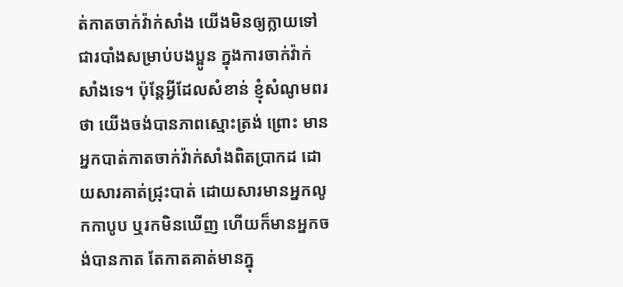ត់កាតចាក់វ៉ាក់សាំង យើងមិនឲ្យក្លាយទៅជារបាំងសម្រាប់បងប្អូន ក្នុងការចាក់វ៉ាក់សាំងទេ។ ប៉ុន្ដែអ្វីដែលសំខាន់ ខ្ញុំសំណូមពរថា យើងចង់បានភាពស្មោះត្រង់ ព្រោះ មានអ្នកបាត់កាតចាក់វ៉ាក់សាំងពិតប្រាកដ ដោយសារគាត់ជ្រុះបាត់ ដោយសារមានអ្នកលូកកាបូប ឬរកមិនឃើញ ហើយក៏មានអ្នកចង់បានកាត តែកាតគាត់មានក្នុ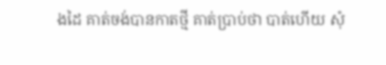ងដៃ គាត់ចង់បានកាតថ្មី គាត់ប្រាប់ថា បាត់ហើយ សុំ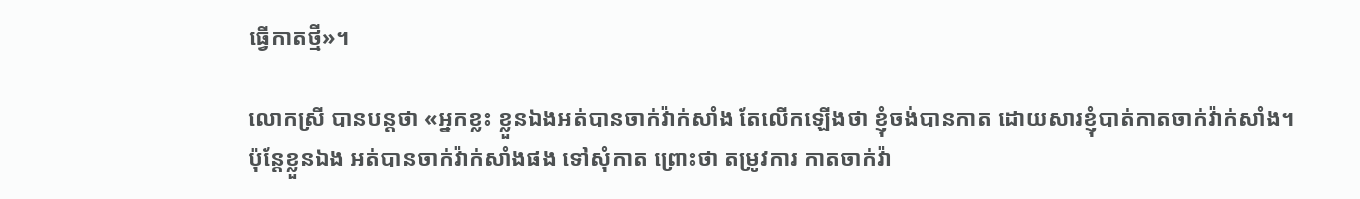ធ្វើកាតថ្មី»។

លោកស្រី បានបន្ដថា «អ្នកខ្លះ ខ្លួនឯងអត់បានចាក់វ៉ាក់សាំង តែលើកឡើងថា ខ្ញុំចង់បានកាត ដោយសារខ្ញុំបាត់កាតចាក់វ៉ាក់សាំង។ ប៉ុន្ដែខ្លួនឯង អត់បានចាក់វ៉ាក់សាំងផង ទៅសុំកាត ព្រោះថា តម្រូវការ កាតចាក់វ៉ា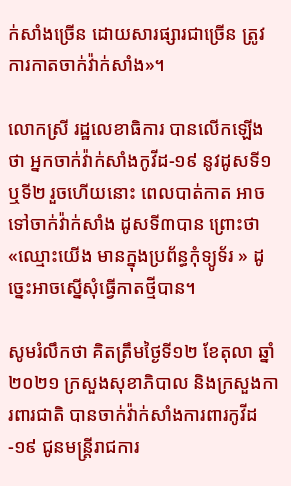ក់សាំងច្រើន ដោយសារផ្សារជាច្រើន ត្រូវការកាតចាក់វ៉ាក់សាំង»។

លោកស្រី រដ្ឋលេខាធិការ បានលើកឡើងថា អ្នកចាក់វ៉ាក់សាំងកូវីដ-១៩ នូវដូសទី១ ឬទី២ រួចហើយនោះ ពេលបាត់កាត អាចទៅចាក់វ៉ាក់សាំង ដូសទី៣បាន ព្រោះថា «ឈ្មោះយើង មានក្នុងប្រព័ន្ធកុំទ្យូទ័រ » ដូច្នេះអាចស្នើសុំធ្វើកាតថ្មីបាន។

សូមរំលឹកថា គិតត្រឹមថ្ងៃទី១២ ខែតុលា ឆ្នាំ២០២១ ក្រសួងសុខាភិបាល និងក្រសួងការពារជាតិ បានចាក់វ៉ាក់សាំងការពារកូវីដ-១៩ ជូនមន្រ្តីរាជការ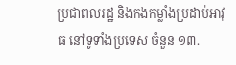ប្រជាពលរដ្ឋ និងកងកម្លាំងប្រដាប់អាវុធ នៅទូទាំងប្រទេស ចំនួន ១៣.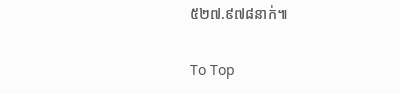៥២៧.៩៧៨នាក់៕

To Top